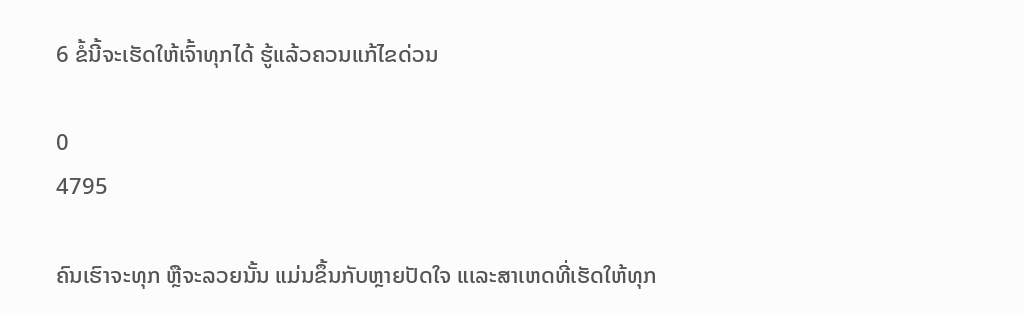6 ຂໍ້ນີ້ຈະເຮັດໃຫ້ເຈົ້າທຸກໄດ້ ຮູ້ແລ້ວຄວນແກ້ໄຂດ່ວນ

0
4795

ຄົນເຮົາຈະທຸກ ຫຼືຈະລວຍນັ້ນ ແມ່ນຂຶ້ນກັບຫຼາຍປັດໃຈ ແເລະສາເຫດທີ່ເຮັດໃຫ້ທຸກ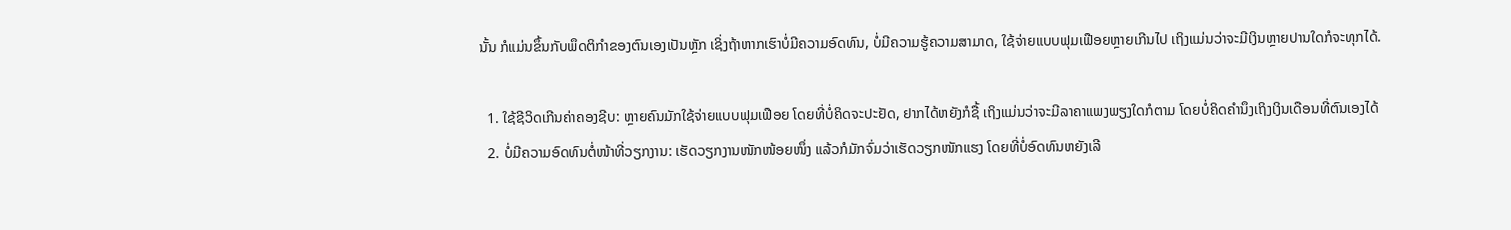ນັ້ນ ກໍແມ່ນຂຶ້ນກັບພຶດຕິກຳຂອງຕົນເອງເປັນຫຼັກ ເຊິ່ງຖ້າຫາກເຮົາບໍ່ມີຄວາມອົດທົນ, ບໍ່ມີຄວາມຮູ້ຄວາມສາມາດ, ໃຊ້ຈ່າຍແບບຟຸມເຟືອຍຫຼາຍເກີນໄປ ເຖິງແມ່ນວ່າຈະມີເງິນຫຼາຍປານໃດກໍຈະທຸກໄດ້.

  1. ໃຊ້ຊີວິດເກີນຄ່າຄອງຊີບ: ຫຼາຍຄົນມັກໃຊ້ຈ່າຍແບບຟຸມເຟືອຍ ໂດຍທີ່ບໍ່ຄິດຈະປະຢັດ, ຢາກໄດ້ຫຍັງກໍຊື້ ເຖິງແມ່ນວ່າຈະມີລາຄາແພງພຽງໃດກໍຕາມ ໂດຍບໍ່ຄິດຄຳນຶງເຖິງເງິນເດືອນທີ່ຕົນເອງໄດ້
  2. ບໍ່ມີຄວາມອົດທົນຕໍ່ໜ້າທີ່ວຽກງານ: ເຮັດວຽກງານໜັກໜ້ອຍໜຶ່ງ ແລ້ວກໍມັກຈົ່ມວ່າເຮັດວຽກໜັກແຮງ ໂດຍທີ່ບໍ່ອົດທົນຫຍັງເລີ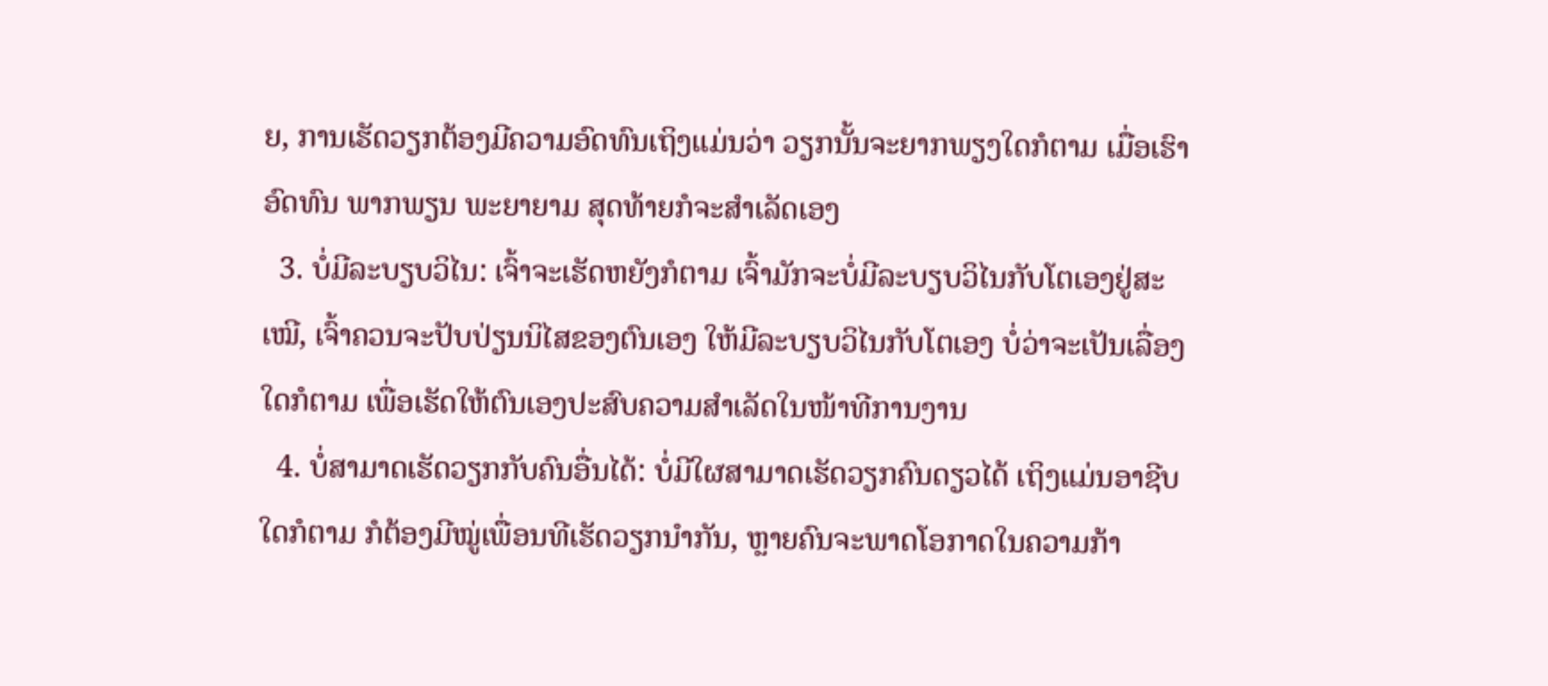ຍ, ການເຮັດວຽກຕ້ອງມີຄວາມອົດທົນເຖິງແມ່ນວ່າ ວຽກນັ້ນຈະຍາກພຽງໃດກໍຕາມ ເມື່ອເຮົາອົດທົນ ພາກພຽນ ພະຍາຍາມ ສຸດທ້າຍກໍຈະສຳເລັດເອງ
  3. ບໍ່ມີລະບຽບວິໄນ: ເຈົ້າຈະເຮັດຫຍັງກໍຕາມ ເຈົ້າມັກຈະບໍ່ມີລະບຽບວິໄນກັບໂຕເອງຢູ່ສະເໝີ, ເຈົ້າຄວນຈະປັບປ່ຽນນິໄສຂອງຕົນເອງ ໃຫ້ມີລະບຽບວິໄນກັບໂຕເອງ ບໍ່ວ່າຈະເປັນເລື່ອງໃດກໍຕາມ ເພື່ອເຮັດໃຫ້ຕົນເອງປະສົບຄວາມສຳເລັດໃນໜ້າທີການງານ
  4. ບໍ່ສາມາດເຮັດວຽກກັບຄົນອື່ນໄດ້: ບໍ່ມີໃຜສາມາດເຮັດວຽກຄົນດຽວໄດ້ ເຖິງແມ່ນອາຊີບໃດກໍຕາມ ກໍຕ້ອງມີໝູ່ເພື່ອນທີເຮັດວຽກນຳກັນ, ຫຼາຍຄົນຈະພາດໂອກາດໃນຄວາມກ້າ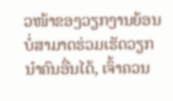ວໜ້າຂອງວຽກງານຍ້ອນບໍ່ສາມາດຮ່ວມເຮັດວຽກນຳຄົນອື່ນໄດ້, ເຈົ້າຄວນ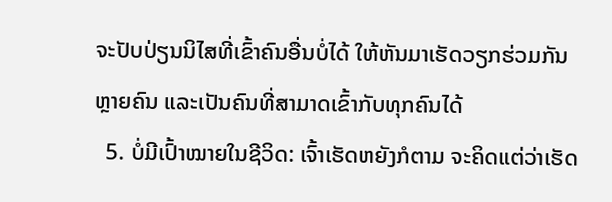ຈະປັບປ່ຽນນິໄສທີ່ເຂົ້າຄົນອື່ນບໍ່ໄດ້ ໃຫ້ຫັນມາເຮັດວຽກຮ່ວມກັນຫຼາຍຄົນ ແລະເປັນຄົນທີ່ສາມາດເຂົ້າກັບທຸກຄົນໄດ້
  5. ບໍ່ມີເປົ້າໝາຍໃນຊີວິດ: ເຈົ້າເຮັດຫຍັງກໍຕາມ ຈະຄິດແຕ່ວ່າເຮັດ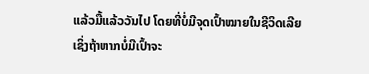ແລ້ວມື້ແລ້ວວັນໄປ ໂດຍທີ່ບໍ່ມີຈຸດເປົ້າໝາຍໃນຊີວິດເລີຍ ເຊິ່ງຖ້າຫາກບໍ່ມີເປົ້າຈະ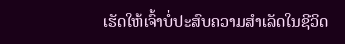ເຮັດໃຫ້ເຈົ້າບໍ່ປະສົບຄວາມສຳເລັດໃນຊີວິດ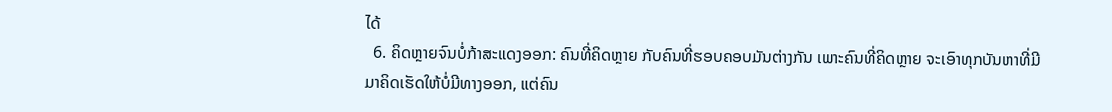ໄດ້
  6. ຄິດຫຼາຍຈົນບໍ່ກ້າສະແດງອອກ: ຄົນທີ່ຄິດຫຼາຍ ກັບຄົນທີ່ຮອບຄອບມັນຕ່າງກັນ ເພາະຄົນທີ່ຄິດຫຼາຍ ຈະເອົາທຸກບັນຫາທີ່ມີມາຄິດເຮັດໃຫ້ບໍ່ມີທາງອອກ, ແຕ່ຄົນ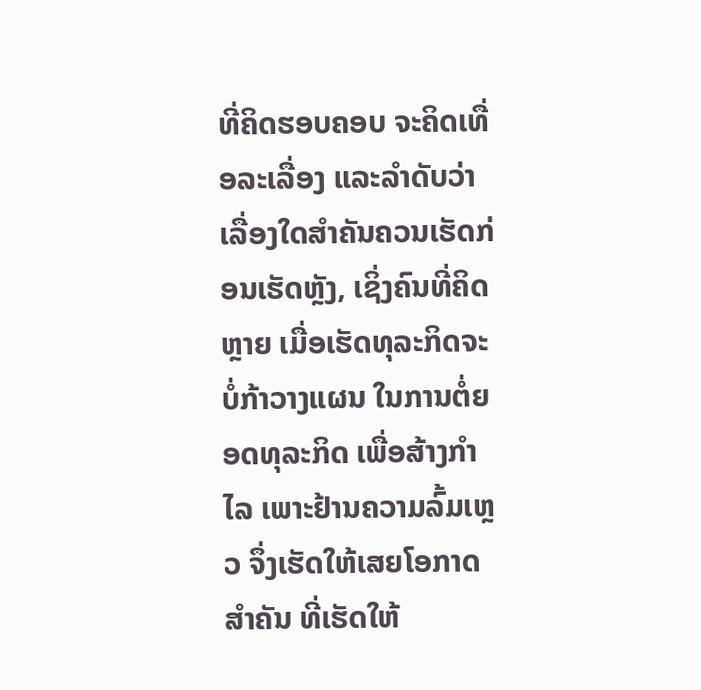ທີ່ຄິດຮອບຄອບ ຈະຄິດເທື່ອລະເລື່ອງ ແລະລຳດັບວ່າເລື່ອງໃດສຳຄັນຄວນເຮັດກ່ອນເຮັດຫຼັງ, ເຊິ່ງຄົນທີ່ຄິດຫຼາຍ ເມື່ອເຮັດທຸລະກິດຈະບໍ່ກ້າວາງແຜນ ໃນການຕໍ່ຍອດທຸລະກິດ ເພື່ອສ້າງກຳໄລ ເພາະຢ້ານຄວາມລົ້ມເຫຼວ ຈຶ່ງເຮັດໃຫ້ເສຍໂອກາດສຳຄັນ ທີ່ເຮັດໃຫ້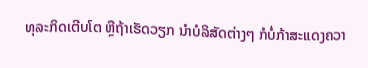ທຸລະກິດເຕີບໂຕ ຫຼືຖ້າເຮັດວຽກ ນຳບໍລິສັດຕ່າງໆ ກໍບໍ່ກ້າສະແດງຄວາ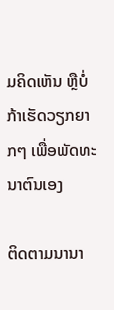ມຄິດເຫັນ ຫຼືບໍ່ກ້າເຮັດວຽກຍາກໆ ເພື່ອພັດທະນາຕົນເອງ

ຕິດຕາມນານາ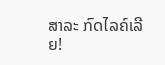ສາລະ ກົດໄລຄ໌ເລີຍ!